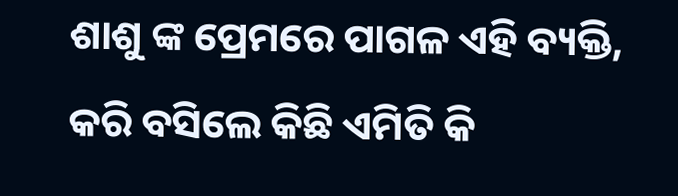ଶାଶୁ ଙ୍କ ପ୍ରେମରେ ପାଗଳ ଏହି ବ୍ୟକ୍ତି, କରି ବସିଲେ କିଛି ଏମିତି କି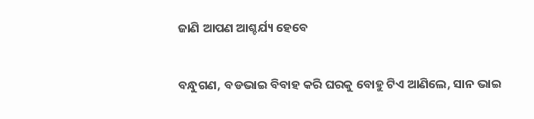ଜାଣି ଆପଣ ଆଶ୍ଚର୍ଯ୍ୟ ହେବେ

ବନ୍ଧୁଗଣ, ବଡଭାଇ ବିବାହ କରି ଘରକୁ ବୋହୁ ଟିଏ ଆଣିଲେ, ସାନ ଭାଇ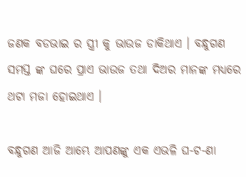ଜଣକ ବଡଭାଇ ର ସ୍ତ୍ରୀ କୁ ଭାଉଜ ଡାକିଥାଏ । ବନ୍ଧୁଗଣ ସମସ୍ତ ଙ୍କ ଘରେ ପ୍ରାଏ ଭାଉଜ ତଥା ଦିଅର ମାନଙ୍କ ମଧ୍ୟରେ ଥଟା ମଜା ହୋଇଥାଏ ।

ବନ୍ଧୁଗଣ ଆଜି ଆମ୍ଭେ ଆପଣଙ୍କୁ ଏକ ଏଭଳି ଘ-ଟ-ଣା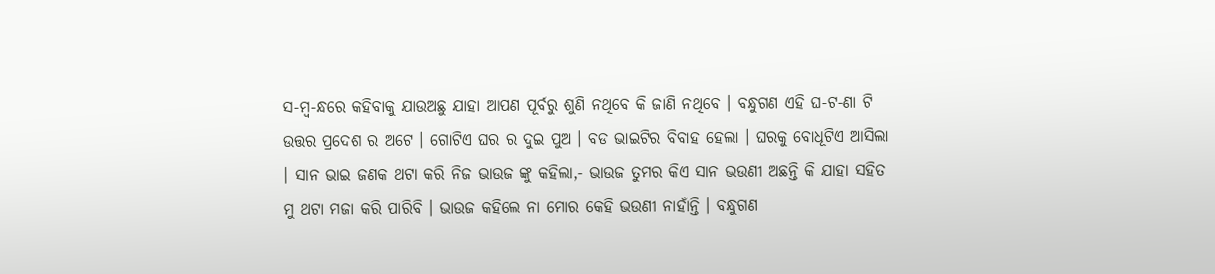ସ-ମ୍ବ-ନ୍ଧରେ କହିବାକୁ ଯାଉଅଛୁ ଯାହା ଆପଣ ପୂର୍ବରୁ ଶୁଣି ନଥିବେ କି ଜାଣି ନଥିବେ । ବନ୍ଧୁଗଣ ଏହି ଘ-ଟ-ଣା ଟି ଉତ୍ତର ପ୍ରଦେଶ ର ଅଟେ । ଗୋଟିଏ ଘର ର ଦୁଇ ପୁଅ । ବଡ ଭାଇଟିର ବିବାହ ହେଲା । ଘରକୁ ବୋଧୂଟିଏ ଆସିଲା । ସାନ ଭାଇ ଜଣକ ଥଟା କରି ନିଜ ଭାଉଜ ଙ୍କୁ କହିଲା,- ଭାଉଜ ତୁମର କିଏ ସାନ ଭଉଣୀ ଅଛନ୍ତି କି ଯାହା ସହିତ ମୁ ଥଟା ମଜା କରି ପାରିବି । ଭାଉଜ କହିଲେ ନା ମୋର କେହି ଭଉଣୀ ନାହାଁନ୍ତି । ବନ୍ଧୁଗଣ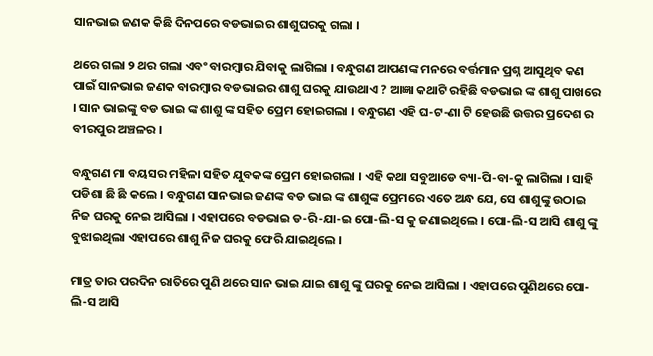ସାନଭାଇ ଜଣକ କିଛି ଦିନପରେ ବଡଭାଇର ଶାଶୁଘରକୁ ଗଲା ।

ଥରେ ଗଲା ୨ ଥର ଗଲା ଏବଂ ବାରମ୍ବାର ଯିବାକୁ ଲାଗିଲା । ବନ୍ଧୁଗଣ ଆପଣଙ୍କ ମନରେ ବର୍ତ୍ତମାନ ପ୍ରଶ୍ନ ଆସୁଥିବ କଣ ପାଇଁ ସାନଭାଇ ଜଣକ ବାରମ୍ବାର ବଡଭାଇର ଶାଶୁ ଘରକୁ ଯାଉଥାଏ ? ଆଜ୍ଞା କଥାଟି ରହିଛି ବଡଭାଇ ଙ୍କ ଶାଶୁ ପାଖରେ । ସାନ ଭାଇଙ୍କୁ ବଡ ଭାଇ ଙ୍କ ଶାଶୁ ଙ୍କ ସହିତ ପ୍ରେମ ହୋଇଗଲା । ବନ୍ଧୁଗଣ ଏହି ଘ-ଟ-ଣା ଟି ହେଉଛି ଉତ୍ତର ପ୍ରଦେଶ ର ବୀରପୁର ଅଞ୍ଚଳର ।

ବନ୍ଧୁଗଣ ମା ବୟସର ମହିଳା ସହିତ ଯୁବକଙ୍କ ପ୍ରେମ ହୋଇଗଲା । ଏହି କଥା ସବୁଆଡେ ବ୍ୟା-ପି-ବା-କୁ ଲାଗିଲା । ସାହି ପଡିଶା ଛି ଛି କଲେ । ବନ୍ଧୁଗଣ ସାନଭାଇ ଜଣଙ୍କ ବଡ ଭାଇ ଙ୍କ ଶାଶୁଙ୍କ ପ୍ରେମରେ ଏତେ ଅନ୍ଧ ଯେ, ସେ ଶାଶୁଙ୍କୁ ଉଠାଇ ନିଜ ଘରକୁ ନେଇ ଆସିଲା । ଏହାପରେ ବଡଭାଇ ଡ-ରି-ଯା-ଇ ପୋ-ଲି-ସ କୁ ଜଣାଇଥିଲେ । ପୋ-ଲି-ସ ଆସି ଶାଶୁ ଙ୍କୁ ବୁଝାଇଥିଲା ଏହାପରେ ଶାଶୁ ନିଜ ଘରକୁ ଫେରି ଯାଇଥିଲେ ।

ମାତ୍ର ତାର ପରଦିନ ରାତିରେ ପୁଣି ଥରେ ସାନ ଭାଇ ଯାଇ ଶାଶୁ ଙ୍କୁ ଘରକୁ ନେଇ ଆସିଲା । ଏହାପରେ ପୁଣିଥରେ ପୋ-ଲି-ସ ଆସି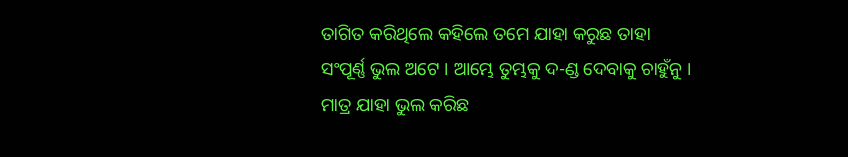ତାଗିତ କରିଥିଲେ କହିଲେ ତମେ ଯାହା କରୁଛ ତାହା ସଂପୂର୍ଣ୍ଣ ଭୁଲ ଅଟେ । ଆମ୍ଭେ ତୁମ୍ଭକୁ ଦ-ଣ୍ଡ ଦେବାକୁ ଚାହୁଁନୁ । ମାତ୍ର ଯାହା ଭୁଲ କରିଛ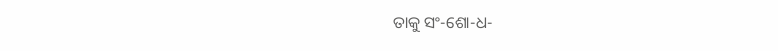ତାକୁ ସଂ-ଶୋ-ଧ-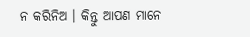ନ କରିନିଅ । କିନ୍ତୁ ଆପଣ ମାନେ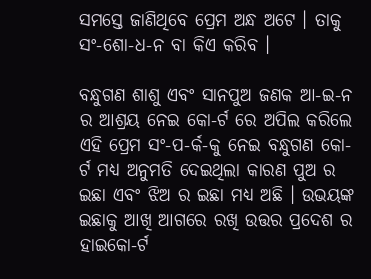ସମସ୍ତେ ଜାଣିଥିବେ ପ୍ରେମ ଅନ୍ଧ ଅଟେ । ତାକୁ ସଂ-ଶୋ-ଧ-ନ ବା କିଏ କରିବ ।

ବନ୍ଧୁଗଣ ଶାଶୁ ଏବଂ ସାନପୁଅ ଜଣକ ଆ-ଇ-ନ ର ଆଶ୍ରୟ ନେଇ କୋ-ର୍ଟ ରେ ଅପିଲ କରିଲେ ଏହି ପ୍ରେମ ସଂ-ପ-ର୍କ-କୁ ନେଇ ବନ୍ଧୁଗଣ କୋ-ର୍ଟ ମଧ୍ୟ ଅନୁମତି ଦେଇଥିଲା କାରଣ ପୁଅ ର ଇଛା ଏବଂ ଝିଅ ର ଇଛା ମଧ୍ୟ ଅଛି । ଉଭୟଙ୍କ ଇଛାକୁ ଆଖି ଆଗରେ ରଖି ଉତ୍ତର ପ୍ରଦେଶ ର ହାଇକୋ-ର୍ଟ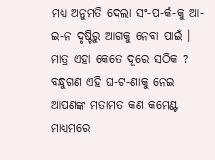ମଧ୍ୟ ଅନୁମତି ଦେଲା ସଂ-ପ-ର୍କ-କୁ ଆ-ଇ-ନ ଦୃଷ୍ଟିରୁ ଆଗକୁ ନେବା ପାଇଁ । ମାତ୍ର ଏହା କେତେ ଦୂରେ ସଠିକ ? ବନ୍ଧୁଗଣ ଏହି ଘ-ଟ-ଣାକୁ ନେଇ ଆପଣଙ୍କ ମତାମତ କଣ କମେଣ୍ଟ ମାଧ୍ୟମରେ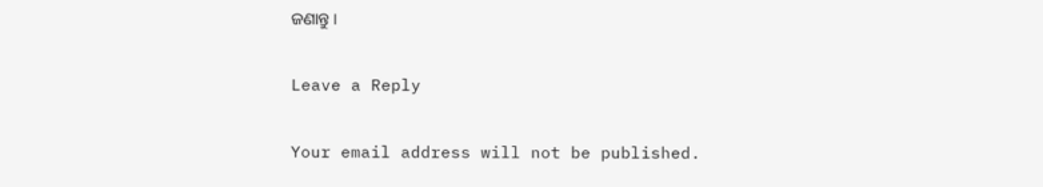ଜଣାନ୍ତୁ ।

Leave a Reply

Your email address will not be published.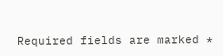Required fields are marked *